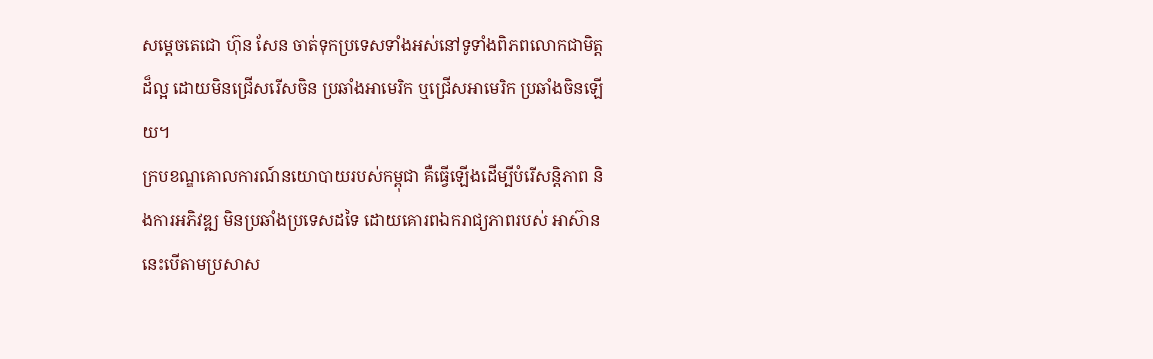សម្តេចតេជោ ហ៊ុន សែន ចាត់ទុកប្រទេសទាំងអស់នៅទូទាំងពិភពលោកជាមិត្តដ៏ល្អ ដោយមិនជ្រើសរើសចិន ប្រឆាំងអាមេរិក ឬជ្រើសអាមេរិក ប្រឆាំងចិនឡើយ។
ក្របខណ្ឌគោលការណ៍នយោបាយរបស់កម្ពុជា គឺធ្វើឡើងដើម្បីបំរើសន្តិភាព និងការអភិវឌ្ឍ មិនប្រឆាំងប្រទេសដទៃ ដោយគោរពឯករាជ្យភាពរបស់ អាស៊ាន នេះបើតាមប្រសាស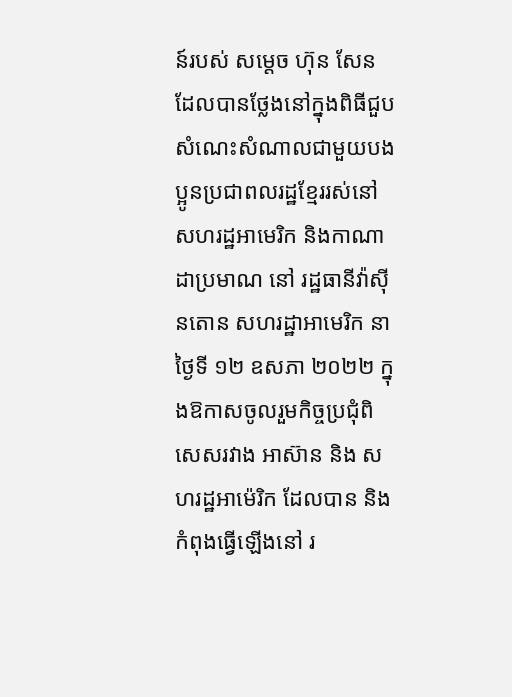ន៍របស់ សម្ដេច ហ៊ុន សែន ដែលបានថ្លែងនៅក្នុងពិធីជួបសំណេះសំណាលជាមួយបងប្អូនប្រជាពលរដ្ឋខ្មែររស់នៅ សហរដ្ឋអាមេរិក និងកាណាដាប្រមាណ នៅ រដ្ឋធានីវ៉ាស៊ីនតោន សហរដ្ឋាអាមេរិក នាថ្ងៃទី ១២ ឧសភា ២០២២ ក្នុងឱកាសចូលរួមកិច្ចប្រជុំពិសេសរវាង អាស៊ាន និង សហរដ្ឋអាម៉េរិក ដែលបាន និងកំពុងធ្វើឡើងនៅ រ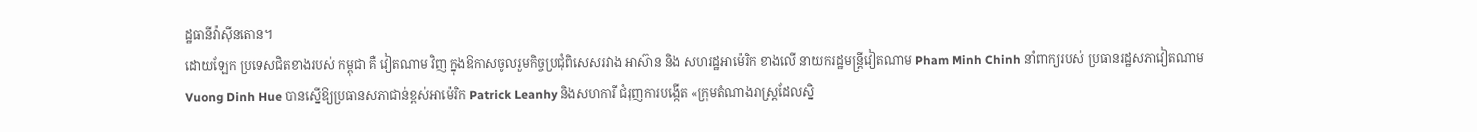ដ្ឋធានីវ៉ាស៊ីនតោន។
ដោយឡែក ប្រទេសជិតខាងរបស់ កម្ពុជា គឺ វៀតណាម វិញ ក្នុងឱកាសចូលរួមកិច្ចប្រជុំពិសេសរវាង អាស៊ាន និង សហរដ្ឋអាម៉េរិក ខាងលើ នាយករដ្ឋមន្ត្រីវៀតណាម Pham Minh Chinh នាំពាក្យរបស់ ប្រធានរដ្ឋសភាវៀតណាម Vuong Dinh Hue បានស្នើឱ្យប្រធានសភាជាន់ខ្ពស់អាម៉េរិក Patrick Leanhy និងសហការី ជំរុញការបង្កើត «ក្រុមតំណាងរាស្ត្រដែលស្និ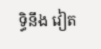ទ្ធិនឹង វៀត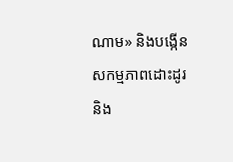ណាម» និងបង្កើនសកម្មភាពដោះដូរ និង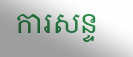ការសន្ទ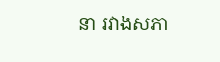នា រវាងសភា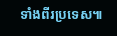ទាំងពីរប្រទេស៕